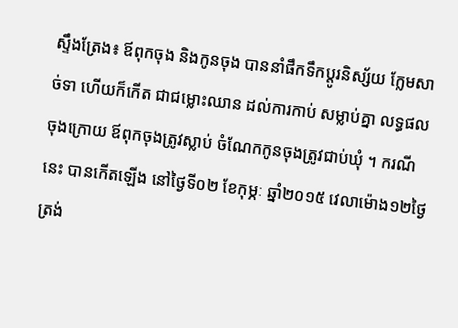ស្ទឹងត្រែង៖ ឪពុកចុង និងកូនចុង បាននាំផឹកទឹកប្តូរនិស្ស័យ ក្លែមសាច់ទា ហើយក៏កើត ជាជម្លោះឈាន ដល់ការកាប់ សម្លាប់គ្នា លទ្ធផលចុងក្រោយ ឪពុកចុងត្រូវស្លាប់ ចំណែកកូនចុងត្រូវជាប់ឃុំ ។ ករណីនេះ បានកើតឡើង នៅថ្ងៃទី០២ ខែកុម្ភៈ ឆ្នាំ២០១៥ វេលាម៉ោង១២ថ្ងៃត្រង់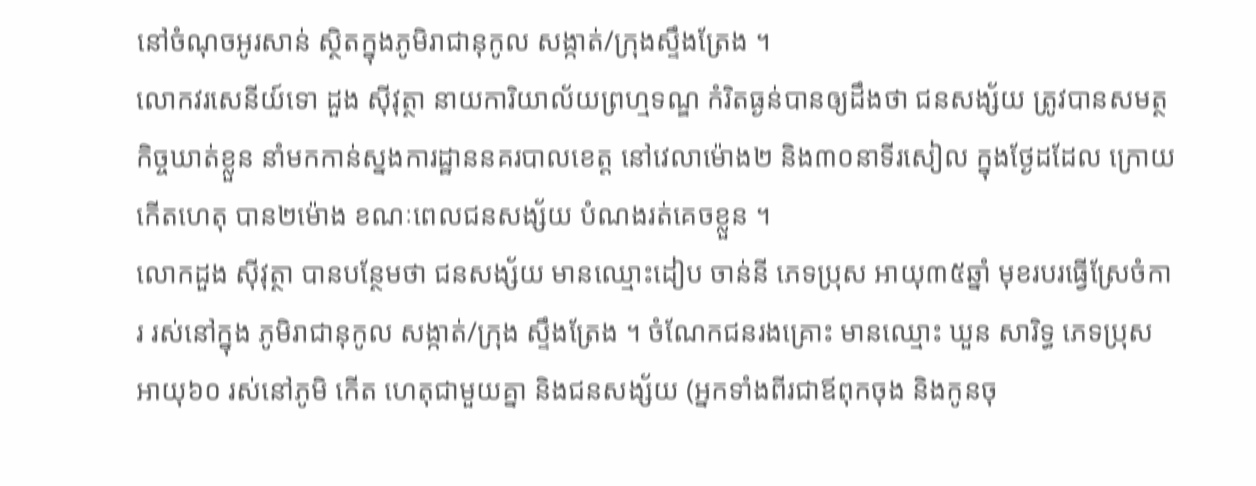នៅចំណុចអូរសាន់ ស្ថិតក្នុងភូមិរាជានុកូល សង្កាត់/ក្រុងស្ទឹងត្រែង ។
លោកវរសេនីយ៍ទោ ដួង ស៊ីវុត្ថា នាយការិយាល័យព្រហ្មទណ្ឌ កំរិតធ្ងន់បានឲ្យដឹងថា ជនសង្ស័យ ត្រូវបានសមត្ថកិច្ចឃាត់ខ្លួន នាំមកកាន់ស្នងការដ្ឋាននគរបាលខេត្ត នៅវេលាម៉ោង២ និង៣០នាទីរសៀល ក្នុងថ្ងែដដែល ក្រោយកើតហេតុ បាន២ម៉ោង ខណៈពេលជនសង្ស័យ បំណងរត់គេចខ្លួន ។
លោកដួង ស៊ីវុត្ថា បានបន្ថែមថា ជនសង្ស័យ មានឈ្មោះដៀប ចាន់នី ភេទប្រុស អាយុ៣៥ឆ្នាំ មុខរបរធ្វើស្រែចំការ រស់នៅក្នុង ភូមិរាជានុកូល សង្កាត់/ក្រុង ស្ទឹងត្រែង ។ ចំណែកជនរងគ្រោះ មានឈ្មោះ ឃួន សារិទ្ធ ភេទប្រុស អាយុ៦០ រស់នៅភូមិ កើត ហេតុជាមួយគ្នា និងជនសង្ស័យ (អ្នកទាំងពីរជាឪពុកចុង និងកូនចុ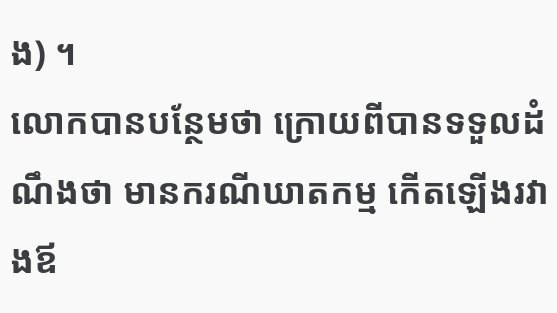ង) ។
លោកបានបន្ថែមថា ក្រោយពីបានទទួលដំណឹងថា មានករណីឃាតកម្ម កើតឡើងរវាងឪ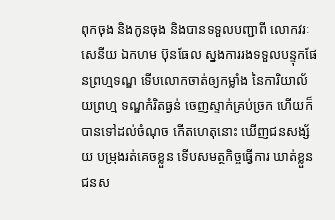ពុកចុង និងកូនចុង និងបានទទួលបញ្ជាពី លោកវរៈសេនីយ ឯកហម ប៊ុនធែល ស្នងការរងទទួលបន្ទុកផែនព្រហ្មទណ្ឌ ទើបលោកចាត់ឲ្យកម្លាំង នៃការិយាល័យព្រហ្ម ទណ្ឌកំរិតធ្ងន់ ចេញស្ទាក់គ្រប់ច្រក ហើយក៏បានទៅដល់ចំណុច កើតហេតុនោះ ឃើញជនសង្ស័យ បម្រុងរត់គេចខ្លួន ទើបសមត្ថកិច្ចធ្វើការ ឃាត់ខ្លួនជនស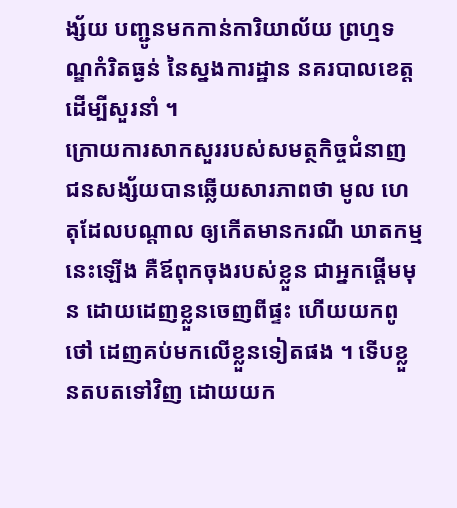ង្ស័យ បញ្ជូនមកកាន់ការិយាល័យ ព្រហ្មទណ្ឌកំរិតធ្ងន់ នៃស្នងការដ្ឋាន នគរបាលខេត្ត ដើម្បីសួរនាំ ។
ក្រោយការសាកសួររបស់សមត្ថកិច្ចជំនាញ ជនសង្ស័យបានឆ្លើយសារភាពថា មូល ហេតុដែលបណ្តាល ឲ្យកើតមានករណី ឃាតកម្មនេះឡើង គឺឪពុកចុងរបស់ខ្លួន ជាអ្នកផ្តើមមុន ដោយដេញខ្លួនចេញពីផ្ទះ ហើយយកពូថៅ ដេញគប់មកលើខ្លួនទៀតផង ។ ទើបខ្លួនតបតទៅវិញ ដោយយក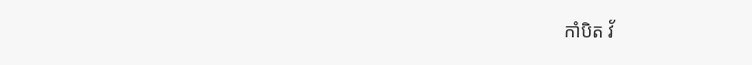កាំបិត វ័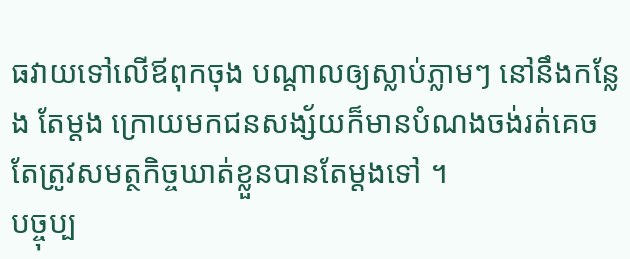ធវាយទៅលើឪពុកចុង បណ្តាលឲ្យស្លាប់ភ្លាមៗ នៅនឹងកន្លែង តែម្តង ក្រោយមកជនសង្ស័យក៏មានបំណងចង់រត់គេច តែត្រូវសមត្ថកិច្ចឃាត់ខ្លួនបានតែម្តងទៅ ។
បច្ចុប្ប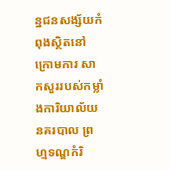ន្នជនសង្ស័យកំពុងស្ថិតនៅក្រោមការ សាកសួររបស់កម្លាំងការិយាល័យនគរបាល ព្រហ្មទណ្ឌកំរិ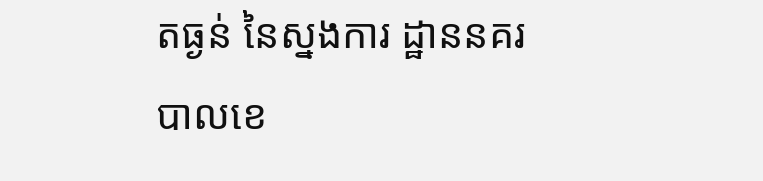តធ្ងន់ នៃស្នងការ ដ្ឋាននគរបាលខេ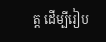ត្ត ដើម្បីរៀប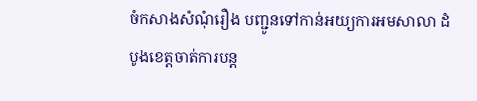ចំកសាងសំណុំរឿង បញ្ជូនទៅកាន់អយ្យការអមសាលា ដំបូងខេត្តចាត់ការបន្ត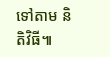ទៅតាម និតិវិធី៕